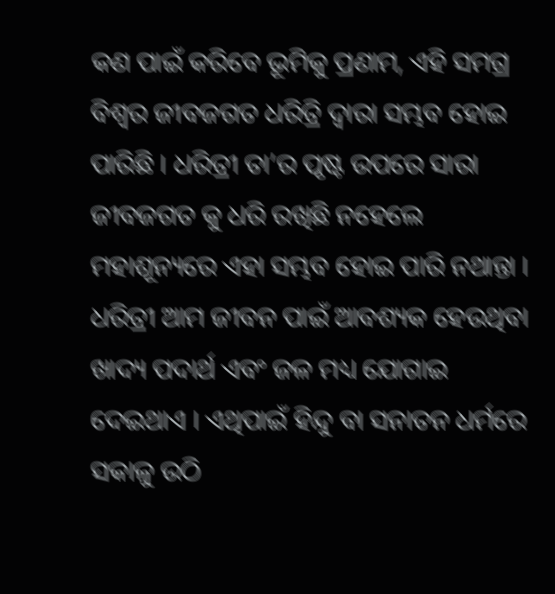କଣ ପାଇଁ କରିବେ ଭୂମିକୁ ପ୍ରଣାମ, ଏହି ସମଗ୍ର ବିଶ୍ଵର ଜୀବଜଗତ ଧରିତ୍ରି ଦ୍ଵାରା ସମ୍ଭବ ହୋଇ ପାରିଛି । ଧରିତ୍ରୀ ତା’ର ପୃଷ୍ଟ ଉପରେ ସାରା ଜୀବଜଗତ କୁ ଧରି ରଖିଛି ନହେଲେ ମହାଶୂନ୍ୟରେ ଏହା ସମ୍ଭବ ହୋଇ ପାରି ନଥାନ୍ତା । ଧରିତ୍ରୀ ଆମ ଜୀବନ ପାଇଁ ଆବଶ୍ୟକ ହେଉଥିବା ଖାଦ୍ୟ ପଦାର୍ଥ ଏବଂ ଜଳ ମଧ୍ୟ ଯୋଗାଇ ଦେଇଥାଏ । ଏଥିପାଇଁ ହିନ୍ଦୁ ବା ସନାତନ ଧର୍ମରେ ସକାଳୁ ଉଠି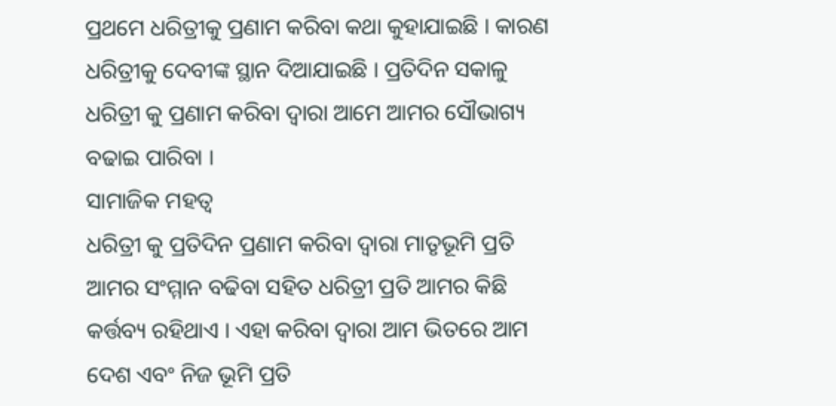ପ୍ରଥମେ ଧରିତ୍ରୀକୁ ପ୍ରଣାମ କରିବା କଥା କୁହାଯାଇଛି । କାରଣ ଧରିତ୍ରୀକୁ ଦେବୀଙ୍କ ସ୍ଥାନ ଦିଆଯାଇଛି । ପ୍ରତିଦିନ ସକାଳୁ ଧରିତ୍ରୀ କୁ ପ୍ରଣାମ କରିବା ଦ୍ଵାରା ଆମେ ଆମର ସୌଭାଗ୍ୟ ବଢାଇ ପାରିବା ।
ସାମାଜିକ ମହତ୍ଵ
ଧରିତ୍ରୀ କୁ ପ୍ରତିଦିନ ପ୍ରଣାମ କରିବା ଦ୍ଵାରା ମାତୃଭୂମି ପ୍ରତି ଆମର ସଂମ୍ମାନ ବଢିବା ସହିତ ଧରିତ୍ରୀ ପ୍ରତି ଆମର କିଛି କର୍ତ୍ତବ୍ୟ ରହିଥାଏ । ଏହା କରିବା ଦ୍ଵାରା ଆମ ଭିତରେ ଆମ ଦେଶ ଏବଂ ନିଜ ଭୂମି ପ୍ରତି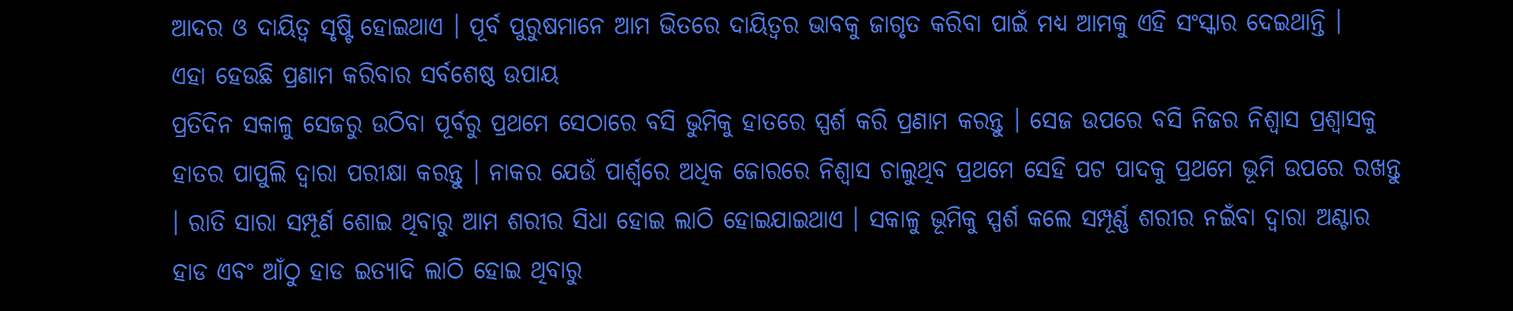ଆଦର ଓ ଦାୟିତ୍ଵ ସୃଷ୍ଟି ହୋଇଥାଏ । ପୂର୍ବ ପୁରୁଷମାନେ ଆମ ଭିତରେ ଦାୟିତ୍ଵର ଭାବକୁ ଜାଗୃତ କରିବା ପାଇଁ ମଧ୍ୟ ଆମକୁ ଏହି ସଂସ୍କାର ଦେଇଥାନ୍ତି ।
ଏହା ହେଉଛି ପ୍ରଣାମ କରିବାର ସର୍ବଶେଷ୍ଠ ଉପାୟ
ପ୍ରତିଦିନ ସକାଳୁ ସେଜରୁ ଉଠିବା ପୂର୍ବରୁ ପ୍ରଥମେ ସେଠାରେ ବସି ଭୁମିକୁ ହାତରେ ସ୍ପର୍ଶ କରି ପ୍ରଣାମ କରନ୍ତୁ । ସେଜ ଉପରେ ବସି ନିଜର ନିଶ୍ଵାସ ପ୍ରଶ୍ଵାସକୁ ହାତର ପାପୁଲି ଦ୍ଵାରା ପରୀକ୍ଷା କରନ୍ତୁ । ନାକର ଯେଉଁ ପାର୍ଶ୍ଵରେ ଅଧିକ ଜୋରରେ ନିଶ୍ଵାସ ଚାଲୁଥିବ ପ୍ରଥମେ ସେହି ପଟ ପାଦକୁ ପ୍ରଥମେ ଭୂମି ଉପରେ ରଖନ୍ତୁ । ରାତି ସାରା ସମ୍ପୂର୍ଣ ଶୋଇ ଥିବାରୁ ଆମ ଶରୀର ସିଧା ହୋଇ ଲାଠି ହୋଇଯାଇଥାଏ । ସକାଳୁ ଭୂମିକୁ ସ୍ପର୍ଶ କଲେ ସମ୍ପୂର୍ଣ୍ଣ ଶରୀର ନଇଁବା ଦ୍ଵାରା ଅଣ୍ଟାର ହାଡ ଏବଂ ଆଁଠୁ ହାଡ ଇତ୍ୟାଦି ଲାଠି ହୋଇ ଥିବାରୁ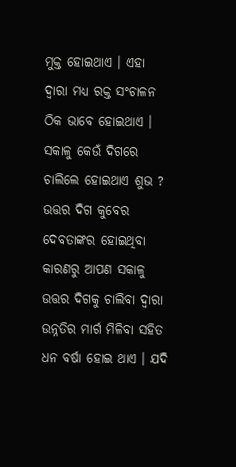ମୁକ୍ତ ହୋଇଥାଏ । ଏହା ଦ୍ଵାରା ମଧ୍ୟ ରକ୍ତ ସଂଚାଳନ ଠିକ ଭାବେ ହୋଇଥାଏ ।
ସକାଳୁ କେଉଁ ଦିଗରେ ଚାଲିଲେ ହୋଇଥାଏ ଶୁଭ ?
ଉତ୍ତର ଦିଗ କୁବେର ଦେବତାଙ୍କର ହୋଇଥିବା କାରଣରୁ ଆପଣ ସକାଳୁ ଉତ୍ତର ଦିଗକୁ ଚାଲିବା ଦ୍ଵାରା ଉନ୍ନତିର ମାର୍ଗ ମିଳିବା ସହିତ ଧନ ବର୍ଷା ହୋଇ ଥାଏ । ଯଦି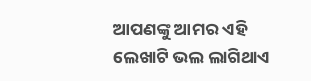ଆପଣଙ୍କୁ ଆମର ଏହି ଲେଖାଟି ଭଲ ଲାଗିଥାଏ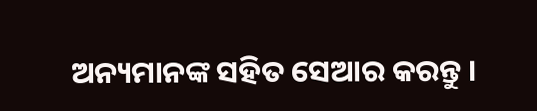ଅନ୍ୟମାନଙ୍କ ସହିତ ସେଆର କରନ୍ତୁ ।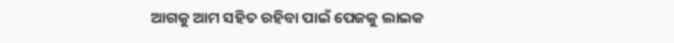ଆଗକୁ ଆମ ସହିତ ରହିବା ପାଇଁ ପେଜକୁ ଲାଇକ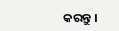କରନ୍ତୁ ।